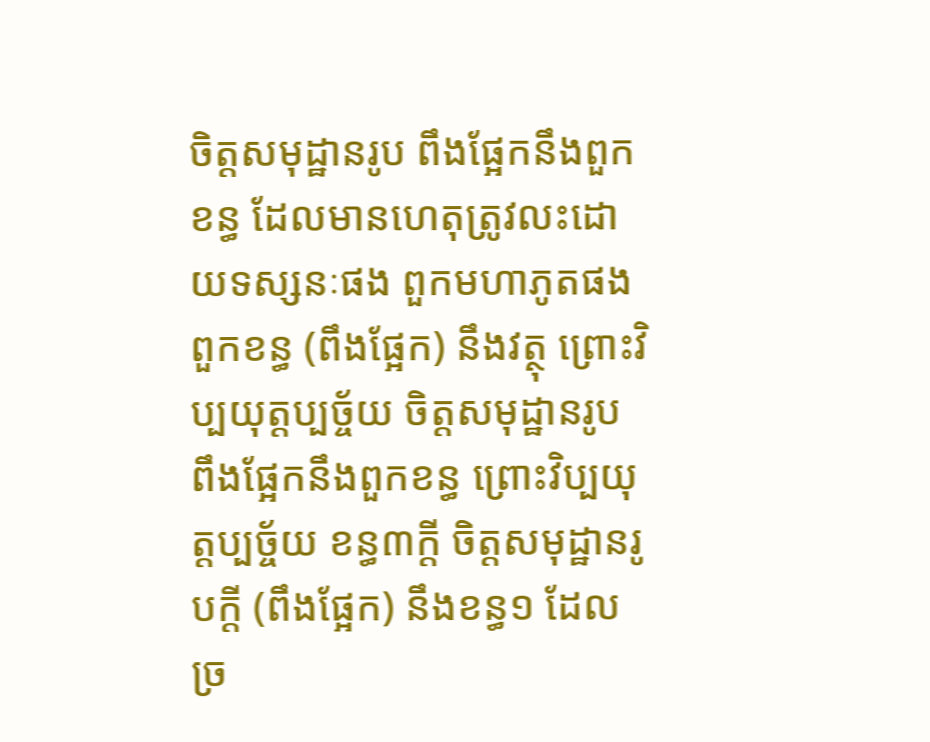ចិត្តសមុដ្ឋានរូប ពឹងផ្អែកនឹងពួកខន្ធ ដែលមានហេតុត្រូវលះដោយទស្សនៈផង ពួកមហាភូតផង ពួកខន្ធ (ពឹងផ្អែក) នឹងវត្ថុ ព្រោះវិប្បយុត្តប្បច្ច័យ ចិត្តសមុដ្ឋានរូប ពឹងផ្អែកនឹងពួកខន្ធ ព្រោះវិប្បយុត្តប្បច្ច័យ ខន្ធ៣ក្តី ចិត្តសមុដ្ឋានរូបក្តី (ពឹងផ្អែក) នឹងខន្ធ១ ដែលច្រ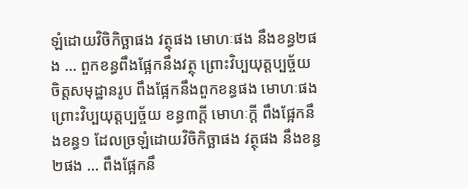ឡំដោយវិចិកិច្ឆាផង វត្ថុផង មោហៈផង នឹងខន្ធ២ផង … ពួកខន្ធពឹងផ្អែកនឹងវត្ថុ ព្រោះវិប្បយុត្តប្បច្ច័យ ចិត្តសមុដ្ឋានរូប ពឹងផ្អែកនឹងពួកខន្ធផង មោហៈផង ព្រោះវិប្បយុត្តប្បច្ច័យ ខន្ធ៣ក្តី មោហៈក្តី ពឹងផ្អែកនឹងខន្ធ១ ដែលច្រឡំដោយវិចិកិច្ឆាផង វត្ថុផង នឹងខន្ធ២ផង … ពឹងផ្អែកនឹ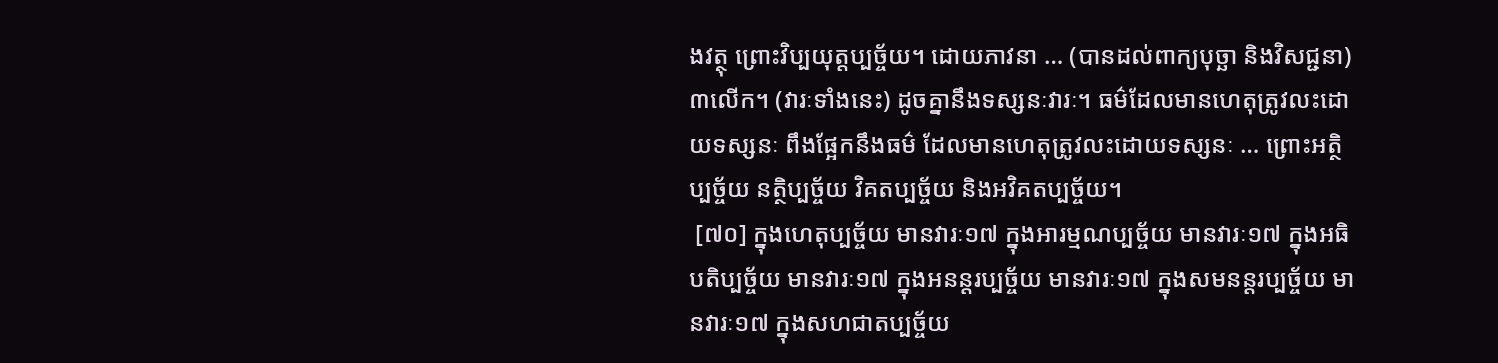ងវត្ថុ ព្រោះវិប្បយុត្តប្បច្ច័យ។ ដោយភាវនា … (បានដល់ពាក្យបុច្ឆា និងវិសជ្ជនា) ៣លើក។ (វារៈទាំងនេះ) ដូចគ្នានឹងទស្សនៈវារៈ។ ធម៌ដែលមានហេតុត្រូវលះដោយទស្សនៈ ពឹងផ្អែកនឹងធម៌ ដែលមានហេតុត្រូវលះដោយទស្សនៈ … ព្រោះអត្ថិប្បច្ច័យ នត្ថិប្បច្ច័យ វិគតប្បច្ច័យ និងអវិគតប្បច្ច័យ។
 [៧០] ក្នុងហេតុប្បច្ច័យ មានវារៈ១៧ ក្នុងអារម្មណប្បច្ច័យ មានវារៈ១៧ ក្នុងអធិបតិប្បច្ច័យ មានវារៈ១៧ ក្នុងអនន្តរប្បច្ច័យ មានវារៈ១៧ ក្នុងសមនន្តរប្បច្ច័យ មានវារៈ១៧ ក្នុងសហជាតប្បច្ច័យ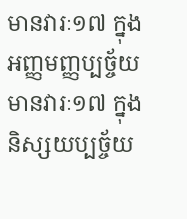មានវារៈ១៧ ក្នុងអញ្ញមញ្ញប្បច្ច័យ មានវារៈ១៧ ក្នុងនិស្សយប្បច្ច័យ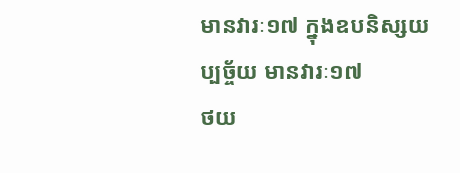មានវារៈ១៧ ក្នុងឧបនិស្សយប្បច្ច័យ មានវារៈ១៧
ថយ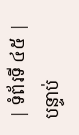| ទំព័រទី ៤៥ | បន្ទាប់